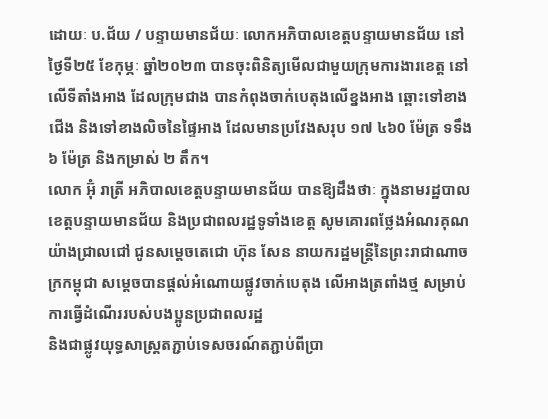ដោយៈ ប.ជ័យ / បន្ទាយមានជ័យៈ លោកអភិបាលខេត្តបន្ទាយមានជ័យ នៅថ្ងៃទី២៥ ខែកុម្ភៈ ឆ្នាំ២០២៣ បានចុះពិនិត្យមើលជាមួយក្រុមការងារខេត្ត នៅលើទីតាំងអាង ដែលក្រុមជាង បានកំពុងចាក់បេតុងលើខ្នងអាង ឆ្ពោះទៅខាងជើង និងទៅខាងលិចនៃផ្ទៃអាង ដែលមានប្រវែងសរុប ១៧ ៤៦0 ម៉ែត្រ ទទឹង ៦ ម៉ែត្រ និងកម្រាស់ ២ តឹក។
លោក អ៊ុំ រាត្រី អភិបាលខេត្តបន្ទាយមានជ័យ បានឱ្យដឹងថាៈ ក្នុងនាមរដ្ឋបាលខេត្តបន្ទាយមានជ័យ និងប្រជាពលរដ្ឋទូទាំងខេត្ត សូមគោរពថ្លែងអំណរគុណ យ៉ាងជ្រាលជៅ ជូនសម្តេចតេជោ ហ៊ុន សែន នាយករដ្ឋមន្ត្រីនៃព្រះរាជាណាចក្រកម្ពុជា សម្តេចបានផ្តល់អំណោយផ្លូវចាក់បេតុង លើអាងត្រពាំងថ្ម សម្រាប់ការធ្វើដំណើររបស់បងប្អូនប្រជាពលរដ្ឋ
និងជាផ្លូវយុទ្ធសាស្ត្រតភ្ជាប់ទេសចរណ៍តភ្ជាប់ពីប្រា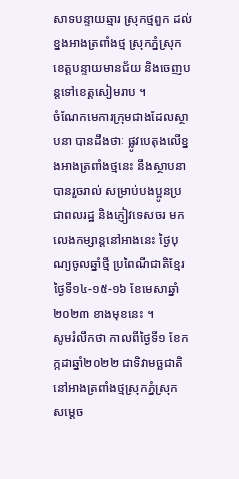សាទបន្ទាយឆ្មារ ស្រុកថ្មពួក ដល់ខ្នងអាងត្រពាំងថ្ម ស្រុកភ្នំស្រុក ខេត្តបន្ទាយមានជ័យ និងចេញបន្តទៅខេត្តសៀមរាប ។
ចំណែកមេការក្រុមជាងដែលស្ថាបនា បានដឹងថាៈ ផ្លូវបេតុងលើខ្នងអាងត្រពាំងថ្មនេះ នឹងស្ថាបនាបានរួចរាល់ សម្រាប់បងប្អូនប្រជាពលរដ្ឋ និងភ្ញៀវទេសចរ មកលេងកម្សាន្តនៅអាងនេះ ថ្ងៃបុណ្យចូលឆ្នាំថ្មី ប្រពៃណីជាតិខ្មែរ ថ្ងៃទី១៤-១៥-១៦ ខែមេសាឆ្នាំ២០២៣ ខាងមុខនេះ ។
សូមរំលឹកថា កាលពីថ្ងៃទី១ ខែកក្កដាឆ្នាំ២០២២ ជាទិវាមច្ឆជាតិ នៅអាងត្រពាំងថ្មស្រុកភ្នំស្រុក សម្តេច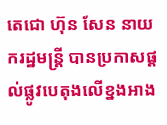តេជោ ហ៊ុន សែន នាយករដ្ឋមន្ត្រី បានប្រកាសផ្តល់ផ្លូវបេតុងលើខ្នងអាង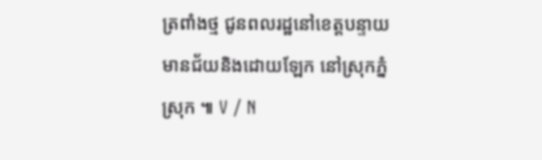ត្រពាំងថ្ម ជូនពលរដ្ឋនៅខេត្តបន្ទាយមានជ័យនិងដោយឡែក នៅស្រុកភ្នំស្រុក ៕ V / N